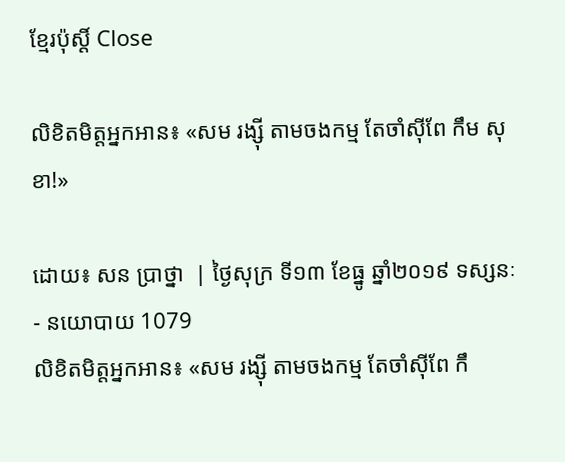ខ្មែរប៉ុស្ដិ៍ Close

លិខិតមិត្តអ្នកអាន៖ «សម រង្ស៊ី តាមចងកម្ម តែចាំស៊ីពែ កឹម សុខា!»

ដោយ៖ សន ប្រាថ្នា  | ថ្ងៃសុក្រ ទី១៣ ខែធ្នូ ឆ្នាំ២០១៩ ទស្សនៈ - នយោបាយ 1079
លិខិតមិត្តអ្នកអាន៖ «សម រង្ស៊ី តាមចងកម្ម តែចាំស៊ីពែ កឹ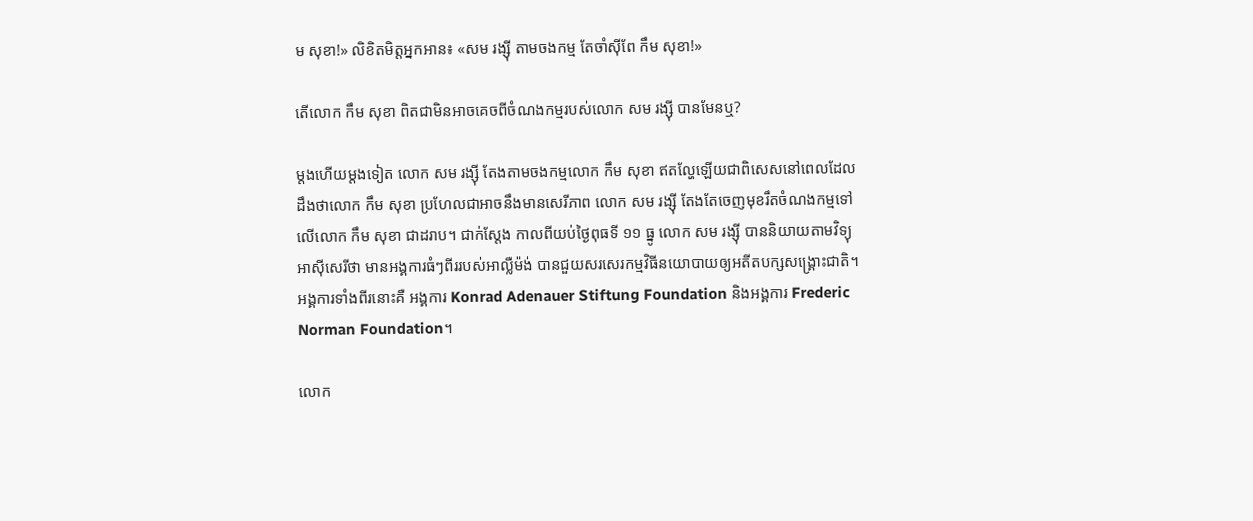ម សុខា!» លិខិតមិត្តអ្នកអាន៖ «សម រង្ស៊ី តាមចងកម្ម តែចាំស៊ីពែ កឹម សុខា!»

តើលោក កឹម សុខា ពិតជាមិនអាចគេចពីចំណងកម្មរបស់លោក សម រង្ស៊ី បានមែនឬ?

ម្តងហើយម្តងទៀត លោក សម រង្ស៊ី តែងតាមចងកម្មលោក កឹម សុខា ឥតល្ហែឡើយជាពិសេសនៅពេលដែលដឹងថាលោក កឹម សុខា ប្រហែលជាអាចនឹងមានសេរីភាព លោក សម រង្ស៊ី តែងតែចេញមុខរឹតចំណងកម្មទៅលើលោក កឹម សុខា ជាដរាប។ ជាក់ស្តែង កាលពីយប់ថ្ងៃពុធទី ១១ ធ្នូ លោក សម រង្ស៊ី បាននិយាយតាមវិទ្យុអាស៊ីសេរីថា មានអង្គការធំៗពីររបស់អាល្លឺម៉ង់ បានជួយសរសេរកម្មវិធីនយោបាយឲ្យអតីតបក្សសង្គ្រោះជាតិ។ អង្គការទាំងពីរនោះគឺ អង្គការ Konrad Adenauer Stiftung Foundation និងអង្គការ Frederic Norman Foundation។

លោក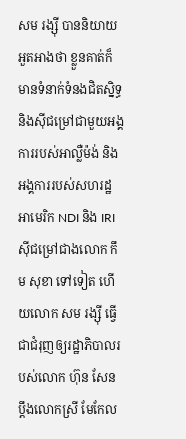សម រង្ស៊ី បាននិយាយអួតអាងថា ខ្លួនគាត់ក៏មានទំនាក់ទំនងជិតស្និទ្ធនិងស៊ីជម្រៅជាមួយអង្គការរបស់អាល្លឺម៉ង់ និងអង្គការរបស់សហរដ្ឋអាមេរិក NDI និង IRI ស៊ីជម្រៅជាងលោក កឹម សុខា ទៅទៀត ហើយលោក សម រង្ស៊ី ធ្វើជាជំរុញឲ្យរដ្ឋាភិបាលរបស់លោក ហ៊ុន សែន ប្តឹងលោកស្រី មែកែល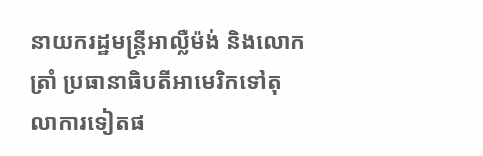នាយករដ្ឋមន្ត្រីអាល្លឺម៉ង់ និងលោកត្រាំ ប្រធានាធិបតីអាមេរិកទៅតុលាការទៀតផ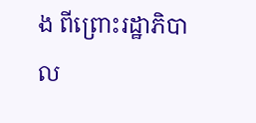ង ពីព្រោះរដ្ឋាភិបាល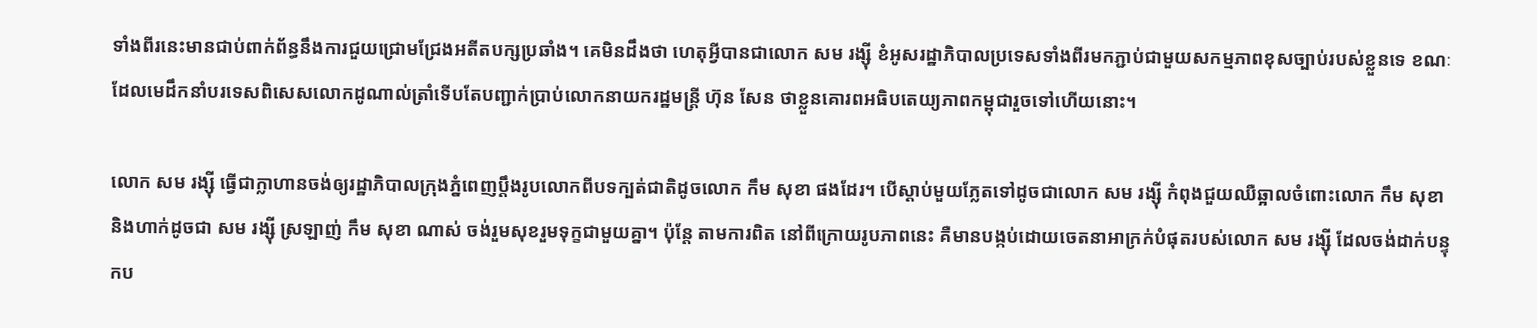ទាំងពីរនេះមានជាប់ពាក់ព័ន្ធនឹងការជួយជ្រោមជ្រែងអតីតបក្សប្រឆាំង។ គេមិនដឹងថា ហេតុអ្វីបានជាលោក សម រង្ស៊ី ខំអូសរដ្ឋាភិបាលប្រទេសទាំងពីរមកភ្ជាប់ជាមួយសកម្មភាពខុសច្បាប់របស់ខ្លួនទេ ខណៈដែលមេដឹកនាំបរទេសពិសេសលោកដូណាល់ត្រាំទើបតែបញ្ជាក់ប្រាប់លោកនាយករដ្ឋមន្ត្រី ហ៊ុន សែន ថាខ្លួនគោរពអធិបតេយ្យភាពកម្ពុជារួចទៅហើយនោះ។

លោក សម រង្ស៊ី ធ្វើជាក្លាហានចង់ឲ្យរដ្ឋាភិបាលក្រុងភ្នំពេញប្តឹងរូបលោកពីបទក្បត់ជាតិដូចលោក កឹម សុខា ផងដែរ។ បើស្តាប់មួយភ្លែតទៅដូចជាលោក សម រង្ស៊ី កំពុងជួយឈឺឆ្អាលចំពោះលោក កឹម សុខា និងហាក់ដូចជា សម រង្ស៊ី ស្រឡាញ់ កឹម សុខា ណាស់ ចង់រួមសុខរួមទុក្ខជាមួយគ្នា។ ប៉ុន្តែ តាមការពិត នៅពីក្រោយរូបភាពនេះ គឺមានបង្កប់ដោយចេតនាអាក្រក់បំផុតរបស់លោក សម រង្ស៊ី ដែលចង់ដាក់បន្ទុកប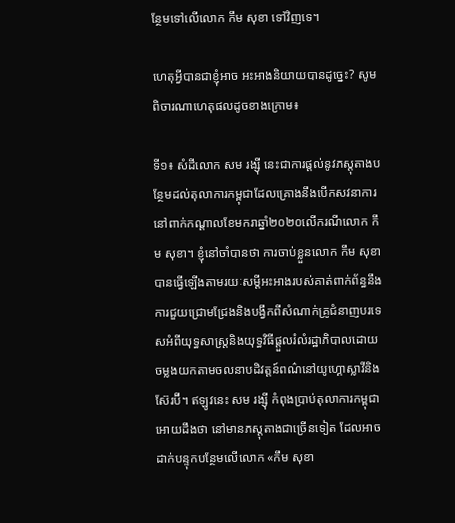ន្ថែមទៅលើលោក កឹម សុខា ទៅវិញទេ។

ហេតុអ្វីបានជាខ្ញុំអាច អះអាងនិយាយបានដូច្នេះ? សូមពិចារណាហេតុផលដូចខាងក្រោម៖

ទី១៖ សំដីលោក សម រង្ស៊ី នេះជាការផ្តល់នូវភស្តុតាងបន្ថែមដល់តុលាការកម្ពុជាដែលគ្រោងនឹងបើកសវនាការនៅពាក់កណ្តាលខែមករាឆ្នាំ២០២០លើករណីលោក កឹម សុខា។ ខ្ញុំនៅចាំបានថា ការចាប់ខ្លួនលោក កឹម សុខា បានធ្វើឡើងតាមរយៈសម្តីអះអាងរបស់គាត់ពាក់ព័ន្ធនឹងការជួយជ្រោមជ្រែងនិងបង្វឹកពីសំណាក់គ្រូជំនាញបរទេសអំពីយុទ្ធសាស្ត្រនិងយុទ្ធវិធីផ្តួលរំលំរដ្ឋាភិបាលដោយចម្លងយកតាមចលនាបដិវត្តន៍ពណ៌នៅយូហ្គោស្លាវីនិងស៊ែរប៊ី។ ឥឡូវនេះ សម រង្ស៊ី កំពុងប្រាប់តុលាការកម្ពុជាអោយដឹងថា នៅមានភស្តុតាងជាច្រើនទៀត ដែលអាចដាក់បន្ទុកបន្ថែមលើលោក «កឹម សុខា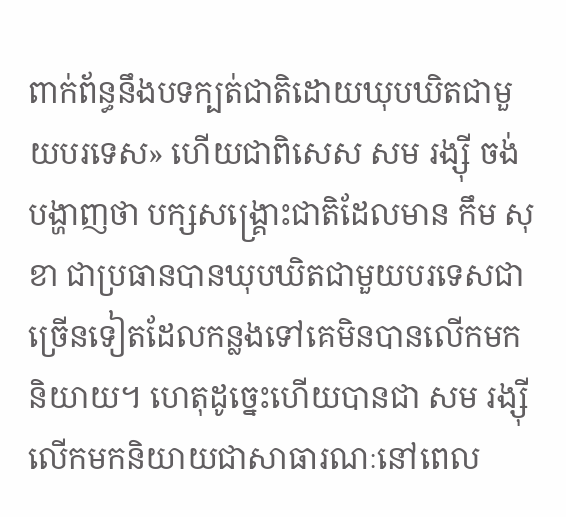ពាក់ព័ន្ធនឹងបទក្បត់ជាតិដោយឃុបឃិតជាមួយបរទេស» ហើយជាពិសេស សម រង្ស៊ី ចង់បង្ហាញថា បក្សសង្គ្រោះជាតិដែលមាន កឹម សុខា ជាប្រធានបានឃុបឃិតជាមួយបរទេសជាច្រើនទៀតដែលកន្លងទៅគេមិនបានលើកមកនិយាយ។ ហេតុដូច្នេះហើយបានជា សម រង្ស៊ី លើកមកនិយាយជាសាធារណៈនៅពេល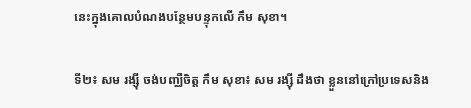នេះក្នុងគោលបំណងបន្ថែមបន្ទុកលើ កឹម សុខា។

ទី២៖ សម រង្ស៊ី ចង់បញ្ឈឺចិត្ត កឹម សុខា៖ សម រង្ស៊ី ដឹងថា ខ្លួននៅក្រៅប្រទេសនិង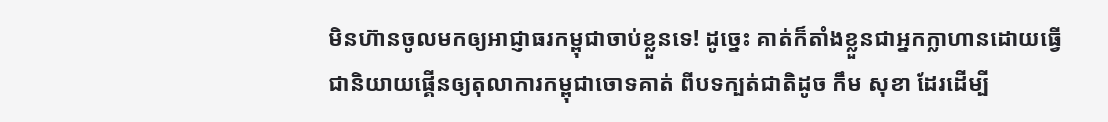មិនហ៊ានចូលមកឲ្យអាជ្ញាធរកម្ពុជាចាប់ខ្លួនទេ! ដូច្នេះ គាត់ក៏តាំងខ្លួនជាអ្នកក្លាហានដោយធ្វើជានិយាយផ្គើនឲ្យតុលាការកម្ពុជាចោទគាត់ ពីបទក្បត់ជាតិដូច កឹម សុខា ដែរដើម្បី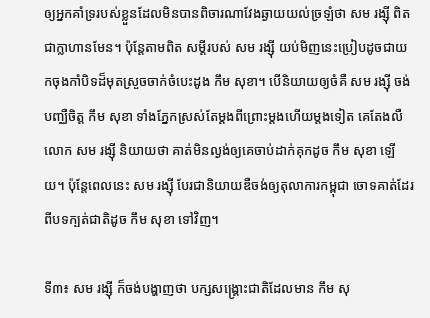ឲ្យអ្នកគាំទ្ររបស់ខ្លួនដែលមិនបានពិចារណាវែងឆ្ងាយយល់ច្រឡំថា សម រង្ស៊ី ពិតជាក្លាហានមែន។ ប៉ុន្តែតាមពិត សម្តីរបស់ សម រង្ស៊ី យប់មិញនេះប្រៀបដូចជាយកចុងកាំបិទដ៏មុតស្រួចចាក់ចំបេះដូង កឹម សុខា។ បើនិយាយឲ្យចំគឺ សម រង្ស៊ី ចង់បញ្ឈឺចិត្ត កឹម សុខា ទាំងភ្នែកស្រស់តែម្តងពីព្រោះម្តងហើយម្តងទៀត គេតែងលឺលោក សម រង្ស៊ី និយាយថា គាត់មិនល្ងង់ឲ្យគេចាប់ដាក់គុកដូច កឹម សុខា ឡើយ។ ប៉ុន្តែពេលនេះ សម រង្ស៊ី បែរជានិយាយឌឺចង់ឲ្យតុលាការកម្ពុជា ចោទគាត់ដែរពីបទក្បត់ជាតិដូច កឹម សុខា ទៅវិញ។

ទី៣៖ សម រង្ស៊ី ក៏ចង់បង្ហាញថា បក្សសង្គ្រោះជាតិដែលមាន កឹម សុ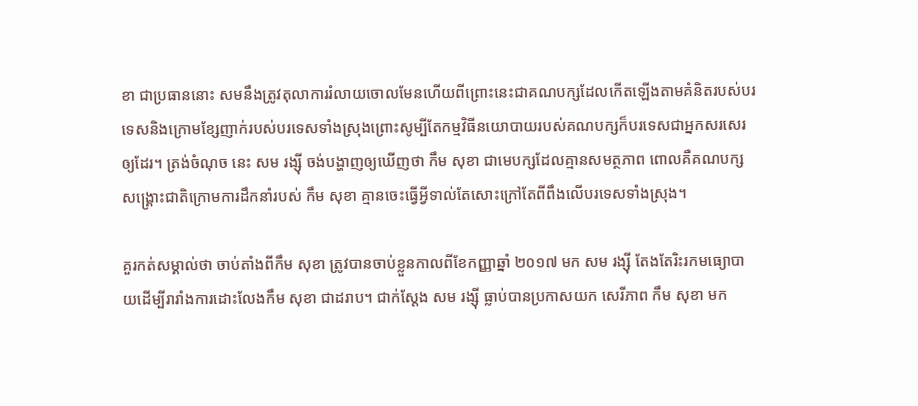ខា ជាប្រធាននោះ សមនឹងត្រូវតុលាការរំលាយចោលមែនហើយពីព្រោះនេះជាគណបក្សដែលកើតឡើងតាមគំនិតរបស់បរទេសនិងក្រោមខ្សែញាក់របស់បរទេសទាំងស្រុងព្រោះសូម្បីតែកម្មវិធីនយោបាយរបស់គណបក្សក៏បរទេសជាអ្នកសរសេរឲ្យដែរ។ ត្រង់ចំណុច នេះ សម រង្ស៊ី ចង់បង្ហាញឲ្យឃើញថា កឹម សុខា ជាមេបក្សដែលគ្មានសមត្ថភាព ពោលគឺគណបក្សសង្គ្រោះជាតិក្រោមការដឹកនាំរបស់ កឹម សុខា គ្មានចេះធ្វើអ្វីទាល់តែសោះក្រៅតែពីពឹងលើបរទេសទាំងស្រុង។

គួរកត់សម្គាល់ថា ចាប់តាំងពីកឹម សុខា ត្រូវបានចាប់ខ្លួនកាលពីខែកញ្ញាឆ្នាំ ២០១៧ មក សម រង្ស៊ី តែងតែរិះរកមធ្យោបាយដើម្បីរារាំងការដោះលែងកឹម សុខា ជាដរាប។ ជាក់ស្តែង សម រង្ស៊ី ធ្លាប់បានប្រកាសយក សេរីភាព កឹម សុខា មក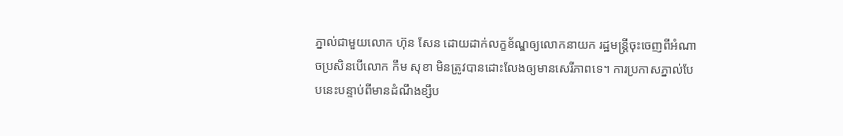ភ្នាល់ជាមួយលោក ហ៊ុន សែន ដោយដាក់លក្ខខ័ណ្ឌឲ្យលោកនាយក រដ្ឋមន្ត្រីចុះចេញពីអំណាចប្រសិនបើលោក កឹម សុខា មិនត្រូវបានដោះលែងឲ្យមានសេរីភាពទេ។ ការប្រកាសភ្នាល់បែបនេះបន្ទាប់ពីមានដំណឹងខ្សឹប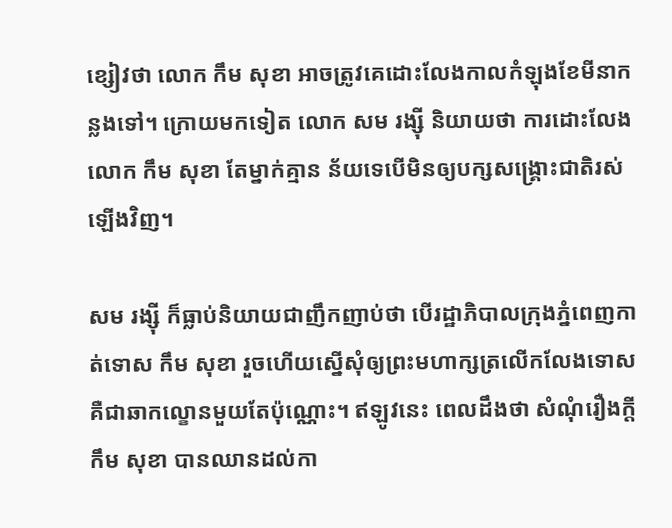ខ្សៀវថា លោក កឹម សុខា អាចត្រូវគេដោះលែងកាលកំឡុងខែមីនាកន្លងទៅ។ ក្រោយមកទៀត លោក សម រង្ស៊ី និយាយថា ការដោះលែងលោក កឹម សុខា តែម្នាក់គ្មាន ន័យទេបើមិនឲ្យបក្សសង្គ្រោះជាតិរស់ឡើងវិញ។

សម រង្ស៊ី ក៏ធ្លាប់និយាយជាញឹកញាប់ថា បើរដ្ឋាភិបាលក្រុងភ្នំពេញកាត់ទោស កឹម សុខា រួចហើយស្នើសុំឲ្យព្រះមហាក្សត្រលើកលែងទោស គឺជាឆាកល្ខោនមួយតែប៉ុណ្ណោះ។ ឥឡូវនេះ ពេលដឹងថា សំណុំរឿងក្តីកឹម សុខា បានឈានដល់កា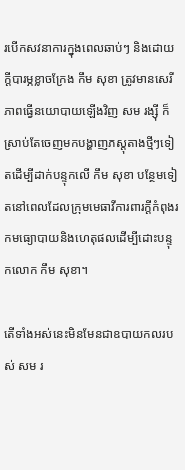របើកសវនាការក្នុងពេលឆាប់ៗ និងដោយក្តីបារម្ភខ្លាចក្រែង កឹម សុខា ត្រូវមានសេរីភាពធ្វើនយោបាយឡើងវិញ សម រង្ស៊ី ក៏ស្រាប់តែចេញមកបង្ហាញភស្តុតាងថ្មីៗទៀតដើម្បីដាក់បន្ទុកលើ កឹម សុខា បន្ថែមទៀតនៅពេលដែលក្រុមមេធាវីការពារក្តីកំពុងរកមធ្យោបាយនិងហេតុផលដើម្បីដោះបន្ទុកលោក កឹម សុខា។

តើទាំងអស់នេះមិនមែនជាឧបាយកលរបស់ សម រ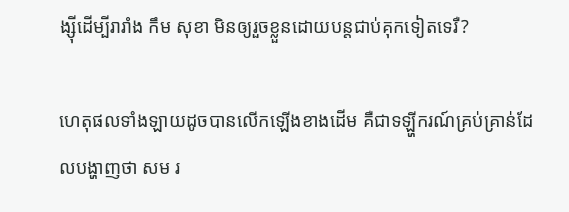ង្ស៊ីដើម្បីរារាំង កឹម សុខា មិនឲ្យរួចខ្លួនដោយបន្តជាប់គុកទៀតទេរឺ?

ហេតុផលទាំងឡាយដូចបានលើកឡើងខាងដើម គឺជាទឡ្ហីករណ៍គ្រប់គ្រាន់ដែលបង្ហាញថា សម រ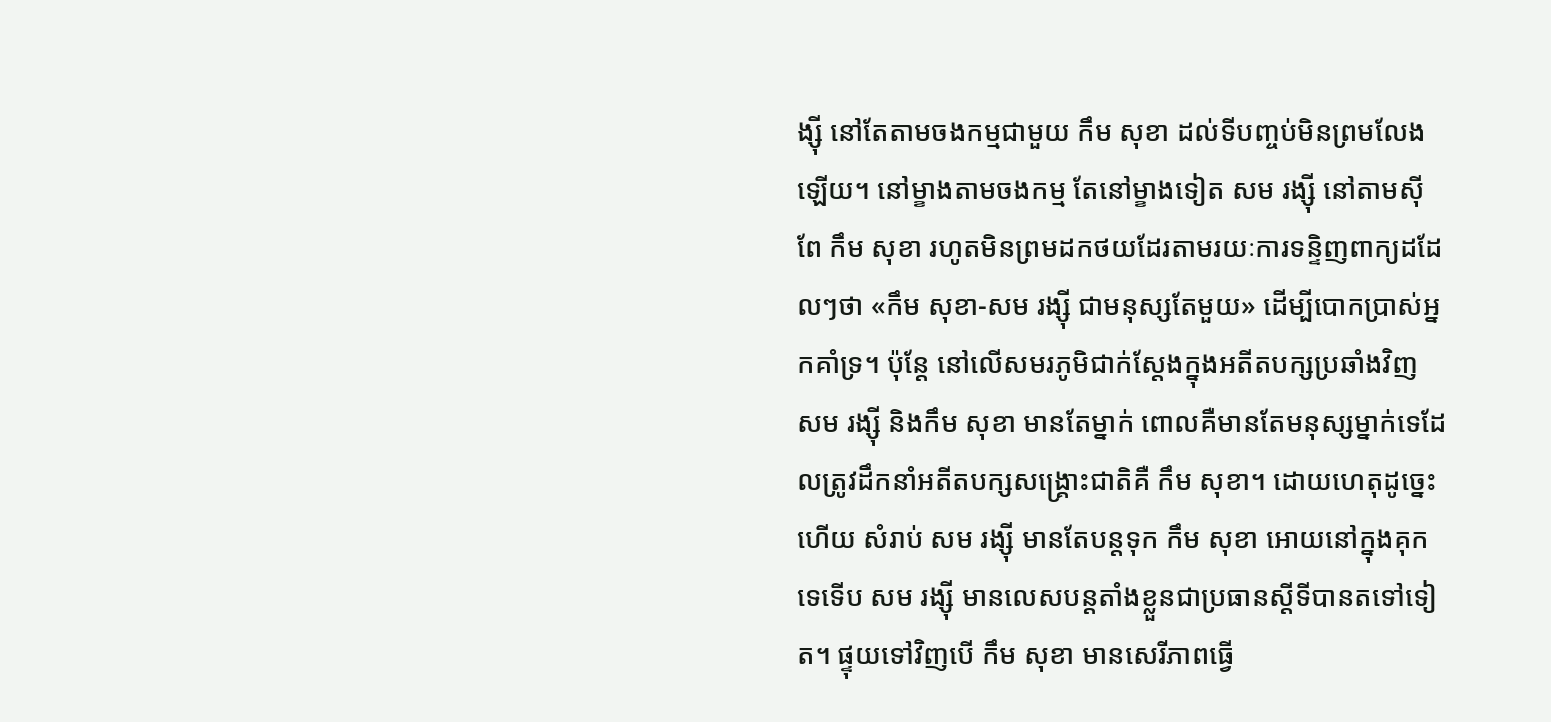ង្ស៊ី នៅតែតាមចងកម្មជាមួយ កឹម សុខា ដល់ទីបញ្ចប់មិនព្រមលែងឡើយ។ នៅម្ខាងតាមចងកម្ម តែនៅម្ខាងទៀត សម រង្ស៊ី នៅតាមស៊ីពែ កឹម សុខា រហូតមិនព្រមដកថយដែរតាមរយៈការទន្ទិញពាក្យដដែលៗថា «កឹម សុខា-សម រង្ស៊ី ជាមនុស្សតែមួយ» ដើម្បីបោកប្រាស់អ្នកគាំទ្រ។ ប៉ុន្តែ នៅលើសមរភូមិជាក់ស្តែងក្នុងអតីតបក្សប្រឆាំងវិញ សម រង្ស៊ី និងកឹម សុខា មានតែម្នាក់ ពោលគឺមានតែមនុស្សម្នាក់ទេដែលត្រូវដឹកនាំអតីតបក្សសង្គ្រោះជាតិគឺ កឹម សុខា។ ដោយហេតុដូច្នេះហើយ សំរាប់ សម រង្ស៊ី មានតែបន្តទុក កឹម សុខា អោយនៅក្នុងគុកទេទើប សម រង្ស៊ី មានលេសបន្តតាំងខ្លួនជាប្រធានស្តីទីបានតទៅទៀត។ ផ្ទុយទៅវិញបើ កឹម សុខា មានសេរីភាពធ្វើ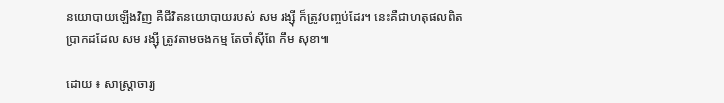នយោបាយឡើងវិញ គឺជីវិតនយោបាយរបស់ សម រង្ស៊ី ក៏ត្រូវបញ្ចប់ដែរ។ នេះគឺជាហតុផលពិតប្រាកដដែល សម រង្ស៊ី ត្រូវតាមចងកម្ម តែចាំស៊ីពែ កឹម សុខា៕

ដោយ ៖ សាស្ត្រាចារ្យ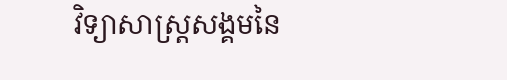វិទ្យាសាស្ត្រសង្គមនៃ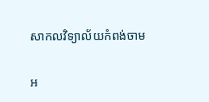សាកលវិទ្យាល័យកំពង់ចាម

អ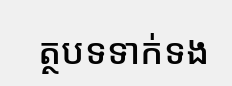ត្ថបទទាក់ទង